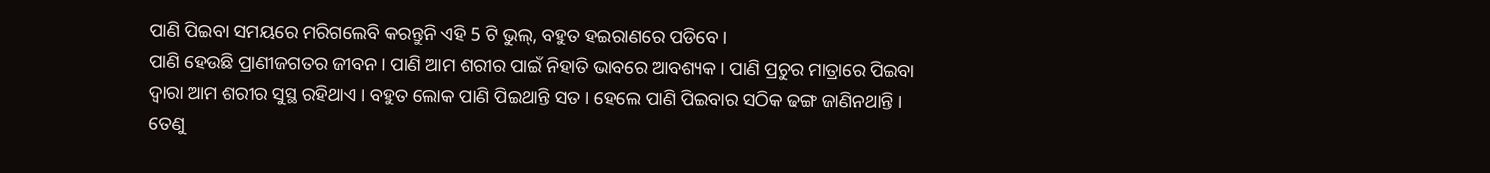ପାଣି ପିଇବା ସମୟରେ ମରିଗଲେବି କରନ୍ତୁନି ଏହି 5 ଟି ଭୁଲ୍, ବହୁତ ହଇରାଣରେ ପଡିବେ ।
ପାଣି ହେଉଛି ପ୍ରାଣୀଜଗତର ଜୀବନ । ପାଣି ଆମ ଶରୀର ପାଇଁ ନିହାତି ଭାବରେ ଆବଶ୍ୟକ । ପାଣି ପ୍ରଚୁର ମାତ୍ରାରେ ପିଇବା ଦ୍ଵାରା ଆମ ଶରୀର ସୁସ୍ଥ ରହିଥାଏ । ବହୁତ ଲୋକ ପାଣି ପିଇଥାନ୍ତି ସତ । ହେଲେ ପାଣି ପିଇବାର ସଠିକ ଢଙ୍ଗ ଜାଣିନଥାନ୍ତି । ତେଣୁ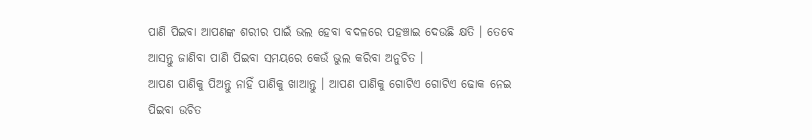ପାଣି ପିଇବା ଆପଣଙ୍କ ଶରୀର ପାଇଁ ଭଲ ହେବା ବଦଳରେ ପହଞ୍ଚାଇ ଦେଉଛି କ୍ଷତି । ତେବେ ଆସନ୍ତୁ ଜାଣିବା ପାଣି ପିଇବା ସମୟରେ କେଉଁ ଭୁଲ କରିବା ଅନୁଚିତ ।
ଆପଣ ପାଣିକୁ ପିଅନ୍ତୁ ନାହିଁ ପାଣିକୁ ଖାଆନ୍ତୁ । ଆପଣ ପାଣିକୁ ଗୋଟିଏ ଗୋଟିଏ ଢୋକ ନେଇ ପିଇବା ଉଚିତ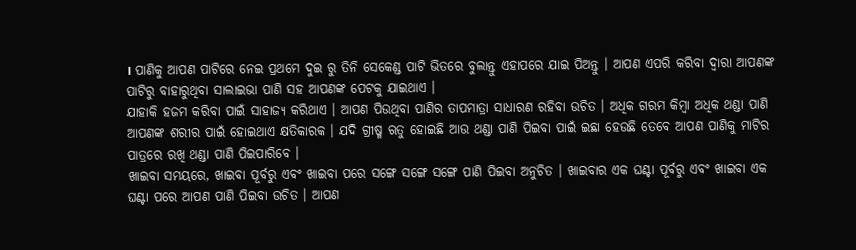। ପାଣିକୁ ଆପଣ ପାଟିରେ ନେଇ ପ୍ରଥମେ ଦୁଇ ରୁ ତିନି ସେକେଣ୍ଡ ପାଟି ଭିତରେ ବୁଲାନ୍ତୁ ଏହାପରେ ଯାଇ ପିଅନ୍ତୁ । ଆପଣ ଏପରି କରିବା ଦ୍ଵାରା ଆପଣଙ୍କ ପାଟିରୁ ବାହାରୁଥିବା ସାଲାଇଭା ପାଣି ସହ ଆପଣଙ୍କ ପେଟକୁ ଯାଇଥାଏ ।
ଯାହାକି ହଜମ କରିବା ପାଇଁ ସାହାଜ୍ଯ କରିଥାଏ । ଆପଣ ପିଉଥିବା ପାଣିର ତାପମାତ୍ରା ସାଧାରଣ ରହିବା ଉଚିତ । ଅଧିକ ଗରମ କିମ୍ବା ଅଧିକ ଥଣ୍ଡା ପାଣି ଆପଣଙ୍କ ଶରୀର ପାଇଁ ହୋଇଥାଏ କ୍ଷତିକାରକ । ଯଦି ଗ୍ରୀଷ୍ମ ଋତୁ ହୋଇଛି ଆଉ ଥଣ୍ଡା ପାଣି ପିଇବା ପାଇଁ ଇଛା ହେଉଛି ତେବେ ଆପଣ ପାଣିକୁ ମାଟିର ପାତ୍ରରେ ରଖି ଥଣ୍ଡା ପାଣି ପିଇପାରିବେ ।
ଖାଇବା ସମୟରେ, ଖାଇବା ପୂର୍ବରୁ ଏବଂ ଖାଇବା ପରେ ସଙ୍ଗେ ସଙ୍ଗେ ସଙ୍ଗେ ପାଣି ପିଇବା ଅନୁଚିତ । ଖାଇବାର ଏକ ଘଣ୍ଟା ପୂର୍ବରୁ ଏବଂ ଖାଇବା ଏକ ଘଣ୍ଟା ପରେ ଆପଣ ପାଣି ପିଇବା ଉଚିତ । ଆପଣ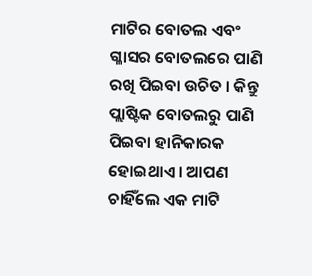ମାଟିର ବୋତଲ ଏବଂ ଗ୍ଳାସର ବୋତଲରେ ପାଣି ରଖି ପିଇବା ଉଚିତ । କିନ୍ତୁ ପ୍ଲାଷ୍ଟିକ ବୋତଲରୁ ପାଣି ପିଇବା ହାନିକାରକ ହୋଇଥାଏ । ଆପଣ ଚାହିଁଲେ ଏକ ମାଟି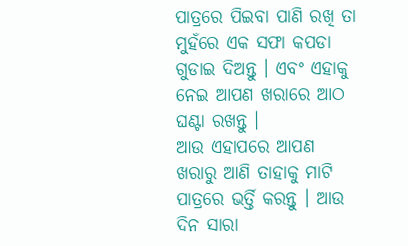ପାତ୍ରରେ ପିଇବା ପାଣି ରଖି ତା ମୁହଁରେ ଏକ ସଫା କପଡା ଗୁଡାଇ ଦିଅନ୍ତୁ । ଏବଂ ଏହାକୁ ନେଇ ଆପଣ ଖରାରେ ଆଠ ଘଣ୍ଟା ରଖନ୍ତୁ ।
ଆଉ ଏହାପରେ ଆପଣ ଖରାରୁ ଆଣି ତାହାକୁ ମାଟି ପାତ୍ରରେ ଭର୍ତ୍ତି କରନ୍ତୁ । ଆଉ ଦିନ ସାରା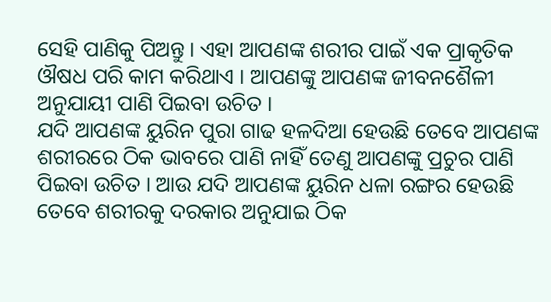ସେହି ପାଣିକୁ ପିଅନ୍ତୁ । ଏହା ଆପଣଙ୍କ ଶରୀର ପାଇଁ ଏକ ପ୍ରାକୃତିକ ଔଷଧ ପରି କାମ କରିଥାଏ । ଆପଣଙ୍କୁ ଆପଣଙ୍କ ଜୀବନଶୈଳୀ ଅନୁଯାୟୀ ପାଣି ପିଇବା ଉଚିତ ।
ଯଦି ଆପଣଙ୍କ ୟୁରିନ ପୁରା ଗାଢ ହଳଦିଆ ହେଉଛି ତେବେ ଆପଣଙ୍କ ଶରୀରରେ ଠିକ ଭାବରେ ପାଣି ନାହିଁ ତେଣୁ ଆପଣଙ୍କୁ ପ୍ରଚୁର ପାଣି ପିଇବା ଉଚିତ । ଆଉ ଯଦି ଆପଣଙ୍କ ୟୁରିନ ଧଳା ରଙ୍ଗର ହେଉଛି ତେବେ ଶରୀରକୁ ଦରକାର ଅନୁଯାଇ ଠିକ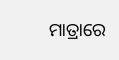ମାତ୍ରାରେ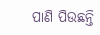ପାଣି ପିଉଛନ୍ତି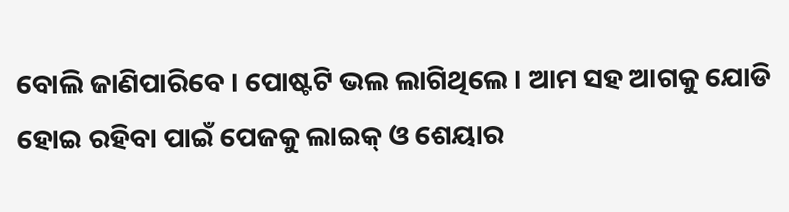ବୋଲି ଜାଣିପାରିବେ । ପୋଷ୍ଟଟି ଭଲ ଲାଗିଥିଲେ । ଆମ ସହ ଆଗକୁ ଯୋଡି ହୋଇ ରହିବା ପାଇଁ ପେଜକୁ ଲାଇକ୍ ଓ ଶେୟାର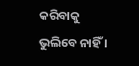କରିବାକୁ ଭୁଲିବେ ନାହିଁ ।